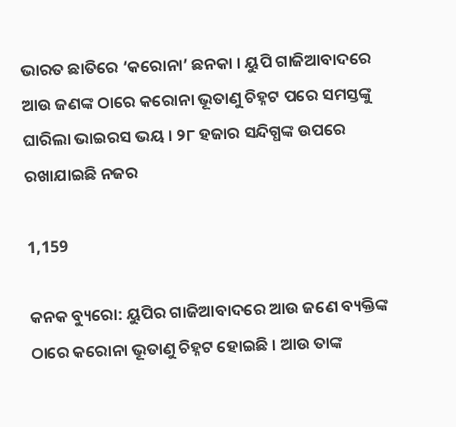ଭାରତ ଛାତିରେ ‘କରୋନା’ ଛନକା । ୟୁପି ଗାଜିଆବାଦରେ ଆଉ ଜଣଙ୍କ ଠାରେ କରୋନା ଭୂତାଣୁ ଚିହ୍ନଟ ପରେ ସମସ୍ତଙ୍କୁ ଘାରିଲା ଭାଇରସ ଭୟ । ୨୮ ହଜାର ସନ୍ଦିଗ୍ଧଙ୍କ ଉପରେ ରଖାଯାଇଛି ନଜର

1,159

କନକ ବ୍ୟୁରୋ: ୟୁପିର ଗାଜିଆବାଦରେ ଆଉ ଜଣେ ବ୍ୟକ୍ତିଙ୍କ ଠାରେ କରୋନା ଭୂତାଣୁ ଚିହ୍ନଟ ହୋଇଛି । ଆଉ ତାଙ୍କ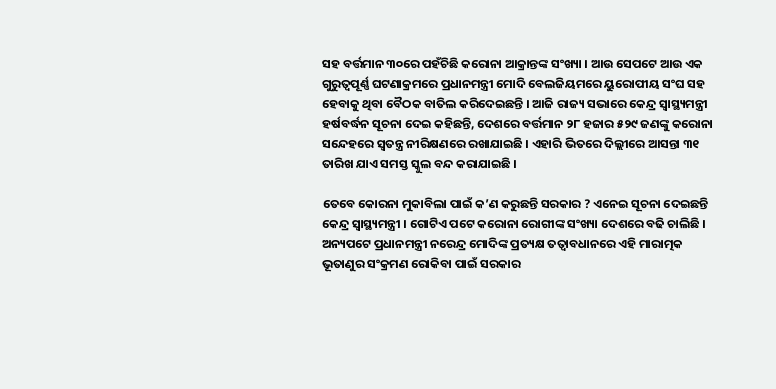ସହ ବର୍ତ୍ତମାନ ୩୦ରେ ପହଁଚିଛି କରୋନା ଆକ୍ରାନ୍ତଙ୍କ ସଂଖ୍ୟା । ଆଉ ସେପଟେ ଆଉ ଏକ ଗୁରୁତ୍ୱପୂର୍ଣ୍ଣ ଘଟଣାକ୍ରମରେ ପ୍ରଧାନମନ୍ତ୍ରୀ ମୋଦି ବେଲଜିୟମରେ ୟୁରୋପୀୟ ସଂଘ ସହ ହେବାକୁ ଥିବା ବୈଠକ ବାତିଲ କରିଦେଇଛନ୍ତି । ଆଜି ରାଜ୍ୟ ସଭାରେ କେନ୍ଦ୍ର ସ୍ୱାସ୍ଥ୍ୟମନ୍ତ୍ରୀ ହର୍ଷବର୍ଦ୍ଧନ ସୂଚନା ଦେଇ କହିଛନ୍ତି, ଦେଶରେ ବର୍ତ୍ତମାନ ୨୮ ହଜାର ୫୨୯ ଜଣଙ୍କୁ କରୋନା ସନ୍ଦେହରେ ସ୍ୱତନ୍ତ୍ର ନୀରିକ୍ଷଣରେ ରଖାଯାଇଛି । ଏହାରି ଭିତରେ ଦିଲ୍ଲୀରେ ଆସନ୍ତା ୩୧ ତାରିଖ ଯାଏ ସମସ୍ତ ସ୍କୁଲ ବନ୍ଦ କରାଯାଇଛି ।

ତେବେ କୋରନା ମୁକାବିଲା ପାଇଁ କ’ଣ କରୁଛନ୍ତି ସରକାର ? ଏନେଇ ସୂଚନା ଦେଇଛନ୍ତି କେନ୍ଦ୍ର ସ୍ୱାସ୍ଥ୍ୟମନ୍ତ୍ରୀ । ଗୋଟିଏ ପଟେ କରୋନା ରୋଗୀଙ୍କ ସଂଖ୍ୟା ଦେଶରେ ବଢି ଚାଲିଛି । ଅନ୍ୟପଟେ ପ୍ରଧାନମନ୍ତ୍ରୀ ନରେନ୍ଦ୍ର ମୋଦିଙ୍କ ପ୍ରତ୍ୟକ୍ଷ ତତ୍ୱାବଧାନରେ ଏହି ମାରାତ୍ମକ ଭୂତାଣୁର ସଂକ୍ରମଣ ରୋକିବା ପାଇଁ ସରକାର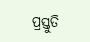ପ୍ରସ୍ତୁତି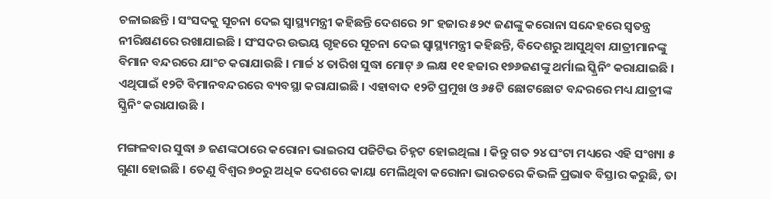ଚଳାଇଛନ୍ତି । ସଂସଦକୁ ସୂଚନା ଦେଇ ସ୍ୱାସ୍ଥ୍ୟମନ୍ତ୍ରୀ କହିଛନ୍ତି ଦେଶରେ ୨୮ ହଜାର ୫୨୯ ଜଣଙ୍କୁ କରୋନା ସନ୍ଦେହରେ ସ୍ୱତନ୍ତ୍ର ନୀରିକ୍ଷଣରେ ରଖାଯାଇଛି । ସଂସଦର ଉଭୟ ଗୃହରେ ସୂଚନା ଦେଇ ସ୍ୱାସ୍ଥ୍ୟମନ୍ତ୍ରୀ କହିଛନ୍ତି, ବିଦେଶରୁ ଆସୁଥିବା ଯାତ୍ରୀମାନଙ୍କୁ ବିମାନ ବନ୍ଦରରେ ଯାଂଚ କରାଯାଉଛି । ମାର୍ଚ୍ଚ ୪ ତାରିଖ ସୁଦ୍ଧା ମୋଟ୍ ୬ ଲକ୍ଷ ୧୧ ହଜାର ୧୭୬ଜଣଙ୍କୁ ଥର୍ମାଲ ସ୍କ୍ରିନିଂ କରାଯାଇଛି । ଏଥିପାଇଁ ୧୨ଟି ବିମାନବନ୍ଦରରେ ବ୍ୟବସ୍ଥା କରାଯାଇଛି । ଏହାବାଦ ୧୨ଟି ପ୍ରମୁଖ ଓ ୬୫ଟି ଛୋଟଛୋଟ ବନ୍ଦରରେ ମଧ୍ୟ ଯାତ୍ରୀଙ୍କ ସ୍କ୍ରିନିଂ କରାଯାଉଛି ।

ମଙ୍ଗଳବାର ସୁଦ୍ଧା ୬ ଜଣଙ୍କଠାରେ କରୋନା ଭାଇରସ ପଜିଟିଭ ଚିହ୍ନଟ ହୋଇଥିଲା । କିନ୍ତୁ ଗତ ୨୪ ଘଂଟା ମଧ୍ୟରେ ଏହି ସଂଖ୍ୟା ୫ ଗୁଣା ହୋଇଛି । ତେଣୁ ବିଶ୍ୱର ୭୦ରୁ ଅଧିକ ଦେଶରେ କାୟା ମେଲିଥିବା କରୋନା ଭାରତରେ କିଭଳି ପ୍ରଭାବ ବିସ୍ତାର କରୁଛି, ତା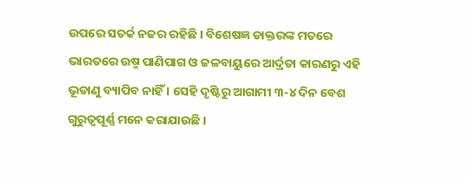ଉପରେ ସତର୍କ ନଜର ରହିଛି । ବିଶେଷଜ୍ଞ ଡାକ୍ତରଙ୍କ ମତରେ ଭାରତରେ ଉଷ୍ମ ପାଣିପାଗ ଓ ଜଳବାୟୁରେ ଆର୍ଦ୍ରତା କାରଣରୁ ଏହି ଭୂତାଣୁ ବ୍ୟାପିବ ନାହିଁ । ସେହି ଦୃଷ୍ଟିରୁ ଆଗାମୀ ୩-୪ ଦିନ ବେଶ ଗୁରୁତ୍ୱପୂର୍ଣ୍ଣ ମନେ କରାଯାଉଛି ।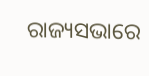ରାଜ୍ୟସଭାରେ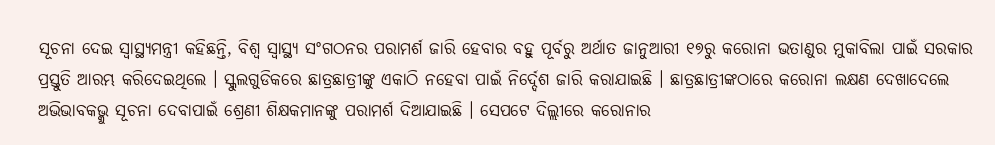ସୂଚନା ଦେଇ ସ୍ୱାସ୍ଥ୍ୟମନ୍ତ୍ରୀ କହିଛନ୍ତି, ବିଶ୍ୱ ସ୍ୱାସ୍ଥ୍ୟ ସଂଗଠନର ପରାମର୍ଶ ଜାରି ହେବାର ବହୁ ପୂର୍ବରୁ ଅର୍ଥାତ ଜାନୁଆରୀ ୧୭ରୁ କରୋନା ଭତାଣୁର ମୁକାବିଲା ପାଇଁ ସରକାର ପ୍ରସ୍ତୁତି ଆରମ୍ଭ କରିଦେଇଥିଲେ । ସ୍କୁଲଗୁଡିକରେ ଛାତ୍ରଛାତ୍ରୀଙ୍କୁ ଏକାଠି ନହେବା ପାଇଁ ନିର୍ଦ୍ଦେଶ ଜାରି କରାଯାଇଛି । ଛାତ୍ରଛାତ୍ରୀଙ୍କଠାରେ କରୋନା ଲକ୍ଷଣ ଦେଖାଦେଲେ ଅଭିଭାବକଭ୍କୁ ସୂଚନା ଦେବାପାଇଁ ଶ୍ରେଣୀ ଶିକ୍ଷକମାନଙ୍କୁ ପରାମର୍ଶ ଦିଆଯାଇଛି । ସେପଟେ ଦିଲ୍ଲୀରେ କରୋନାର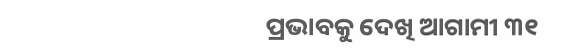ପ୍ରଭାବକୁ ଦେଖି ଆଗାମୀ ୩୧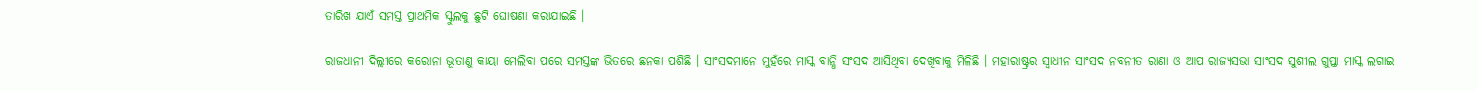ତାରିଖ ଯାଏଁ ସମସ୍ତ ପ୍ରାଥମିକ ସ୍କୁଲକୁ ଛୁଟି ଘୋଷଣା କରାଯାଇଛି ।

ରାଜଧାନୀ ଦିଲ୍ଲୀରେ କରୋନା ଭୂତାଣୁ କାୟା ମେଲିବା ପରେ ସମସ୍ତଙ୍କ ଭିତରେ ଛନକା ପଶିଛି । ସାଂସଦମାନେ ମୁହଁରେ ମାସ୍କ ବାନ୍ଧି ସଂସଦ ଆସିଥିବା ଦେଖିବାକୁ ମିଳିଛି । ମହାରାଷ୍ଟ୍ରର ସ୍ୱାଧୀନ ସାଂସଦ ନବନୀତ ରାଣା ଓ ଆପ ରାଜ୍ୟସଭା ସାଂସଦ ସୁଶୀଲ ଗୁପ୍ତା ମାସ୍କ ଲଗାଇ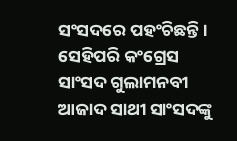ସଂସଦରେ ପହଂଚିଛନ୍ତି । ସେହିପରି କଂଗ୍ରେସ ସାଂସଦ ଗୁଲାମନବୀ ଆଜାଦ ସାଥୀ ସାଂସଦଙ୍କୁ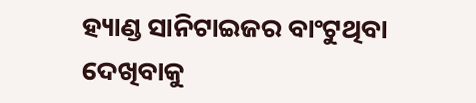ହ୍ୟାଣ୍ଡ ସାନିଟାଇଜର ବାଂଟୁଥିବା ଦେଖିବାକୁ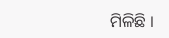ମିଳିଛି ।